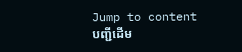Jump to content
បញ្ជីដើម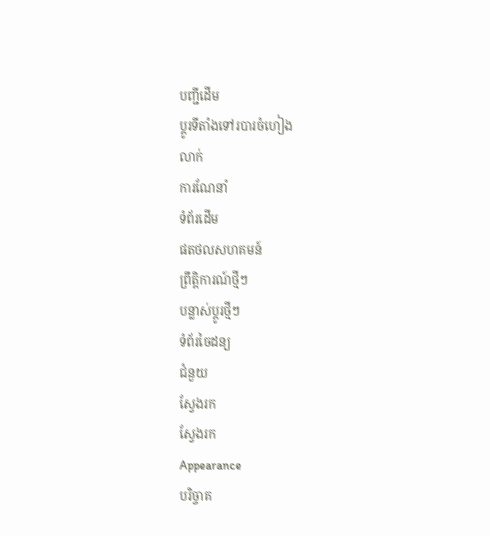បញ្ជីដើម
ប្ដូរទីតាំងទៅរបារចំហៀង
លាក់
ការណែនាំ
ទំព័រដើម
ផតថលសហគមន៍
ព្រឹត្តិការណ៍ថ្មីៗ
បន្លាស់ប្ដូរថ្មីៗ
ទំព័រចៃដន្យ
ជំនួយ
ស្វែងរក
ស្វែងរក
Appearance
បរិច្ចាគ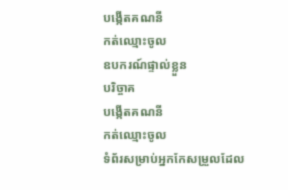បង្កើតគណនី
កត់ឈ្មោះចូល
ឧបករណ៍ផ្ទាល់ខ្លួន
បរិច្ចាគ
បង្កើតគណនី
កត់ឈ្មោះចូល
ទំព័រសម្រាប់អ្នកកែសម្រួលដែល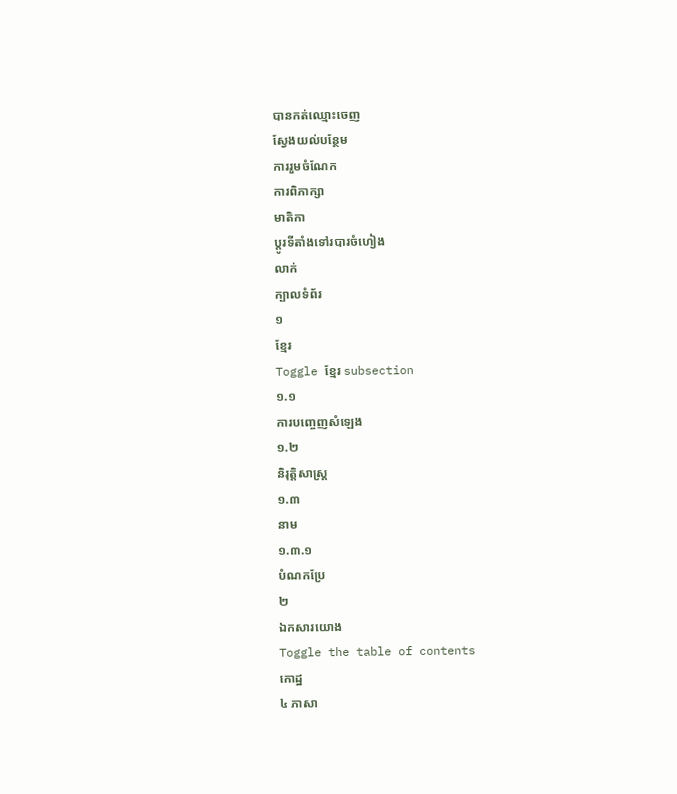បានកត់ឈ្មោះចេញ
ស្វែងយល់បន្ថែម
ការរួមចំណែក
ការពិភាក្សា
មាតិកា
ប្ដូរទីតាំងទៅរបារចំហៀង
លាក់
ក្បាលទំព័រ
១
ខ្មែរ
Toggle ខ្មែរ subsection
១.១
ការបញ្ចេញសំឡេង
១.២
និរុត្តិសាស្ត្រ
១.៣
នាម
១.៣.១
បំណកប្រែ
២
ឯកសារយោង
Toggle the table of contents
កោដ្ឋ
៤ ភាសា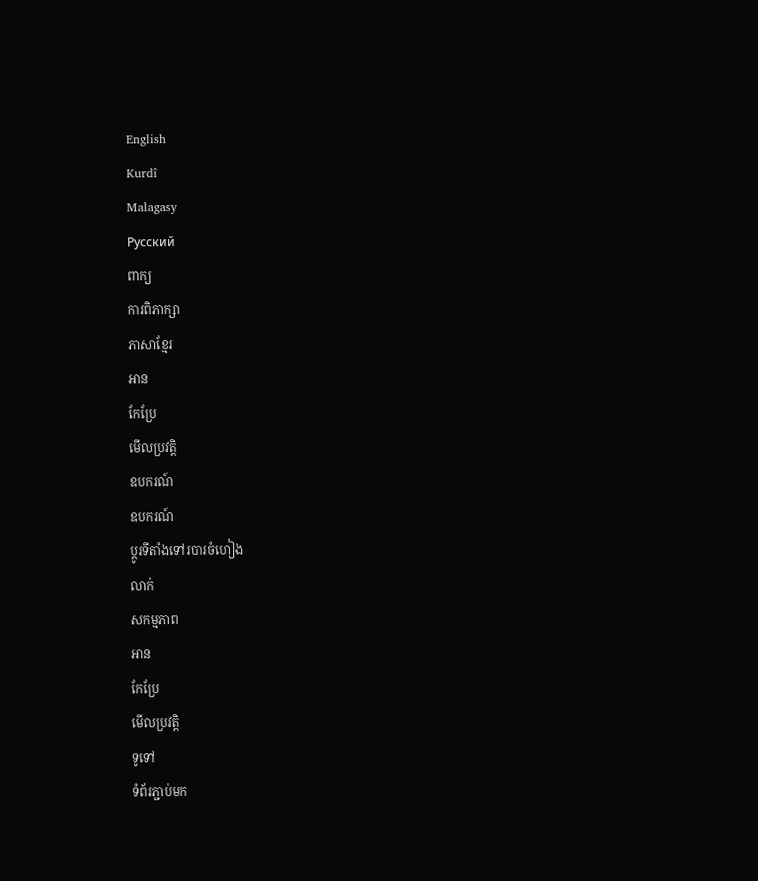English
Kurdî
Malagasy
Русский
ពាក្យ
ការពិភាក្សា
ភាសាខ្មែរ
អាន
កែប្រែ
មើលប្រវត្តិ
ឧបករណ៍
ឧបករណ៍
ប្ដូរទីតាំងទៅរបារចំហៀង
លាក់
សកម្មភាព
អាន
កែប្រែ
មើលប្រវត្តិ
ទូទៅ
ទំព័រភ្ជាប់មក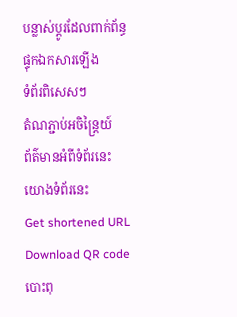បន្លាស់ប្ដូរដែលពាក់ព័ន្ធ
ផ្ទុកឯកសារឡើង
ទំព័រពិសេសៗ
តំណភ្ជាប់អចិន្ត្រៃយ៍
ព័ត៌មានអំពីទំព័រនេះ
យោងទំព័រនេះ
Get shortened URL
Download QR code
បោះពុ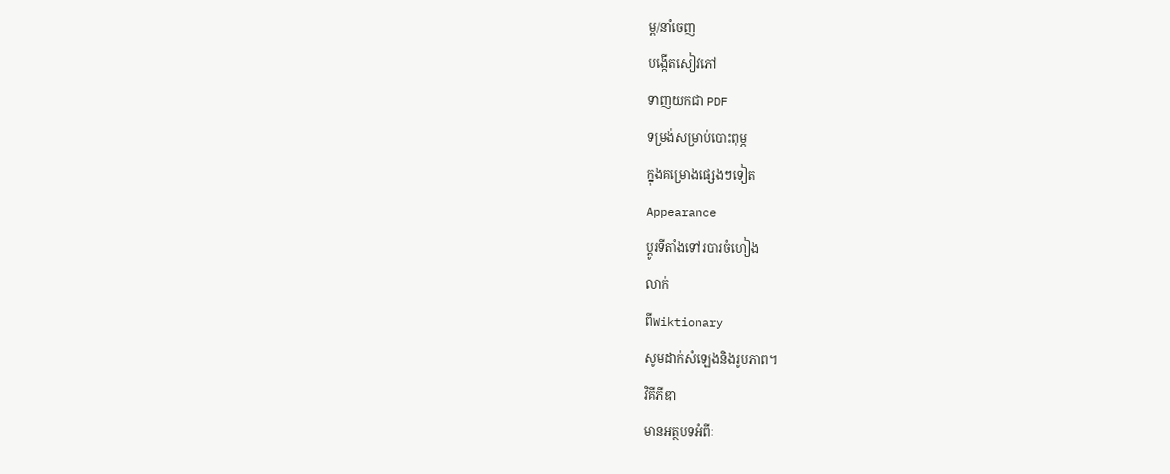ម្ព/នាំចេញ
បង្កើតសៀវភៅ
ទាញយកជា PDF
ទម្រង់សម្រាប់បោះពុម្ភ
ក្នុងគម្រោងផ្សេងៗទៀត
Appearance
ប្ដូរទីតាំងទៅរបារចំហៀង
លាក់
ពីWiktionary
សូមដាក់សំឡេងនិងរូបភាព។
វិគីភីឌា
មានអត្ថបទអំពីៈ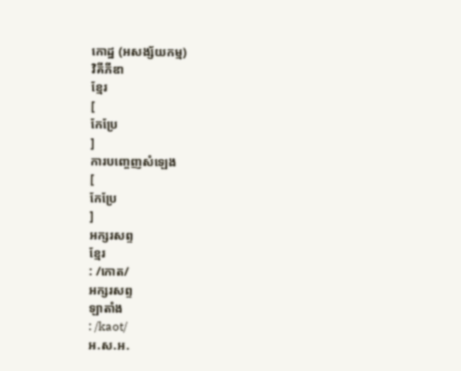កោដ្ឋ (អសង្ស័យកម្ម)
វិគីភីឌា
ខ្មែរ
[
កែប្រែ
]
ការបញ្ចេញសំឡេង
[
កែប្រែ
]
អក្សរសព្ទ
ខ្មែរ
: /កោត/
អក្សរសព្ទ
ឡាតាំង
: /kaot/
អ.ស.អ.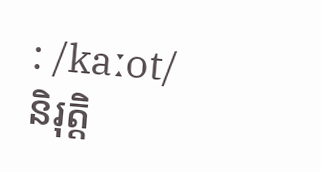: /kaːot/
និរុត្តិ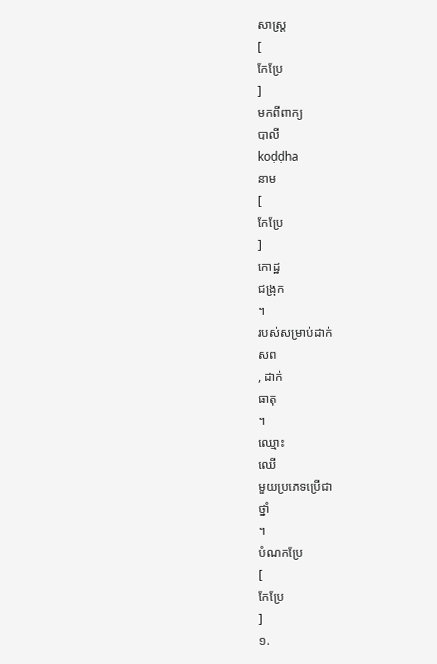សាស្ត្រ
[
កែប្រែ
]
មកពីពាក្យ
បាលី
koḍḍha
នាម
[
កែប្រែ
]
កោដ្ឋ
ជង្រុក
។
របស់សម្រាប់ដាក់
សព
, ដាក់
ធាតុ
។
ឈ្មោះ
ឈើ
មួយប្រភេទប្រើជា
ថ្នាំ
។
បំណកប្រែ
[
កែប្រែ
]
១.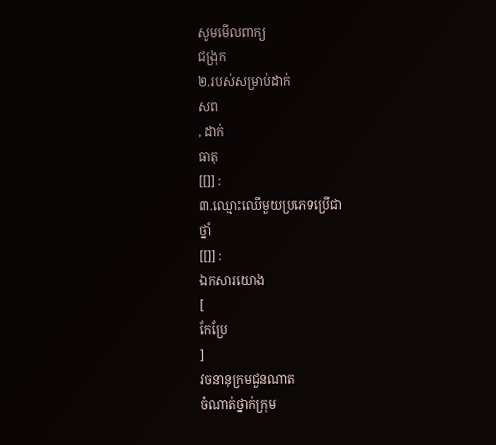សូមមើលពាក្យ
ជង្រុក
២.របស់សម្រាប់ដាក់
សព
, ដាក់
ធាតុ
[[]] :
៣.ឈ្មោះឈើមួយប្រភេទប្រើជា
ថ្នាំ
[[]] :
ឯកសារយោង
[
កែប្រែ
]
វចនានុក្រមជួនណាត
ចំណាត់ថ្នាក់ក្រុម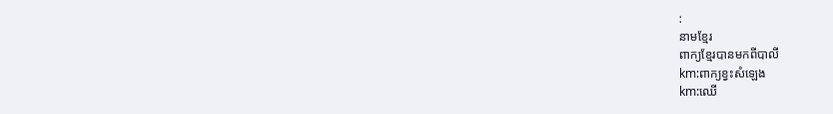:
នាមខ្មែរ
ពាក្យខ្មែរបានមកពីបាលី
km:ពាក្យខ្វះសំឡេង
km:ឈើ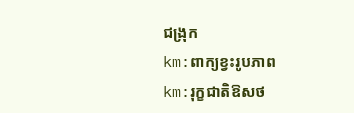ជង្រុក
km:ពាក្យខ្វះរូបភាព
km:រុក្ខជាតិឱសថ